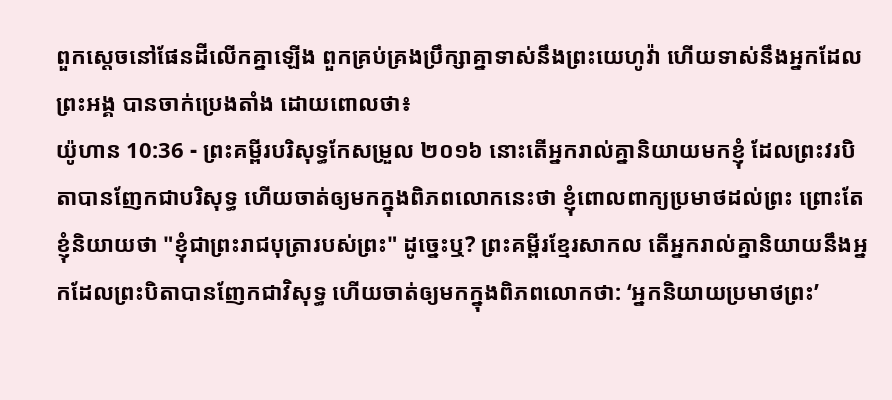ពួកស្ដេចនៅផែនដីលើកគ្នាឡើង ពួកគ្រប់គ្រងប្រឹក្សាគ្នាទាស់នឹងព្រះយេហូវ៉ា ហើយទាស់នឹងអ្នកដែលព្រះអង្គ បានចាក់ប្រេងតាំង ដោយពោលថា៖
យ៉ូហាន 10:36 - ព្រះគម្ពីរបរិសុទ្ធកែសម្រួល ២០១៦ នោះតើអ្នករាល់គ្នានិយាយមកខ្ញុំ ដែលព្រះវរបិតាបានញែកជាបរិសុទ្ធ ហើយចាត់ឲ្យមកក្នុងពិភពលោកនេះថា ខ្ញុំពោលពាក្យប្រមាថដល់ព្រះ ព្រោះតែខ្ញុំនិយាយថា "ខ្ញុំជាព្រះរាជបុត្រារបស់ព្រះ" ដូច្នេះឬ? ព្រះគម្ពីរខ្មែរសាកល តើអ្នករាល់គ្នានិយាយនឹងអ្នកដែលព្រះបិតាបានញែកជាវិសុទ្ធ ហើយចាត់ឲ្យមកក្នុងពិភពលោកថា: ‘អ្នកនិយាយប្រមាថព្រះ’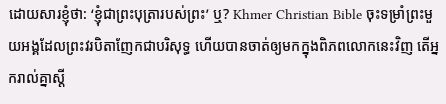ដោយសារខ្ញុំថា: ‘ខ្ញុំជាព្រះបុត្រារបស់ព្រះ’ ឬ? Khmer Christian Bible ចុះទម្រាំព្រះមួយអង្គដែលព្រះវរបិតាញែកជាបរិសុទ្ធ ហើយបានចាត់ឲ្យមកក្នុងពិភពលោកនេះវិញ តើអ្នករាល់គ្នាស្ដី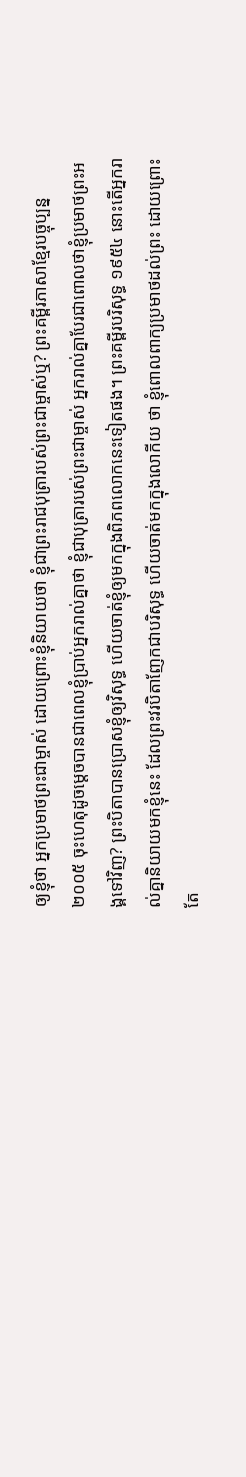ឲ្យខ្ញុំថា អ្នកប្រមាថព្រះជាម្ចាស់ ដោយព្រោះខ្ញុំនិយាយថា ខ្ញុំជាព្រះរាជបុត្រារបស់ព្រះជាម្ចាស់ឬ? ព្រះគម្ពីរភាសាខ្មែរបច្ចុប្បន្ន ២០០៥ ចុះហេតុដូចម្ដេចបានជាពេលខ្ញុំប្រាប់អ្នករាល់គ្នាថា ខ្ញុំជាបុត្រារបស់ព្រះជាម្ចាស់ អ្នករាល់គ្នាបែរជាពោលថាខ្ញុំប្រមាថព្រះអង្គទៅវិញ? ព្រះបិតាបានប្រោសខ្ញុំឲ្យវិសុទ្ធ ហើយចាត់ខ្ញុំឲ្យមកក្នុងពិភពលោកនេះទៀតផង។ ព្រះគម្ពីរបរិសុទ្ធ ១៩៥៤ នោះតើអ្នករាល់គ្នានិយាយមកខ្ញុំនេះ ដែលព្រះវរបិតាញែកជាបរិសុទ្ធ ហើយចាត់មកក្នុងលោកីយ ថា ខ្ញុំពោលពាក្យប្រមាថដល់ព្រះ ដោយព្រោះតែ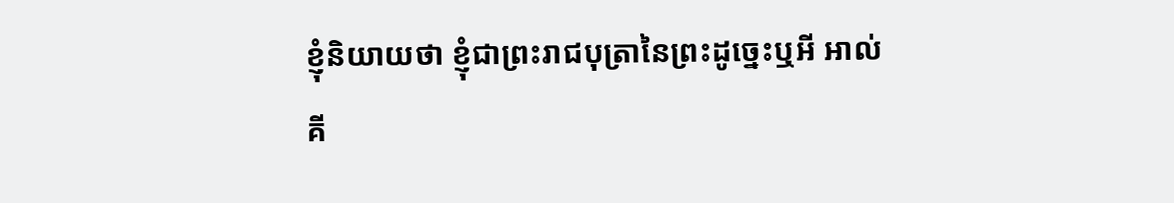ខ្ញុំនិយាយថា ខ្ញុំជាព្រះរាជបុត្រានៃព្រះដូច្នេះឬអី អាល់គី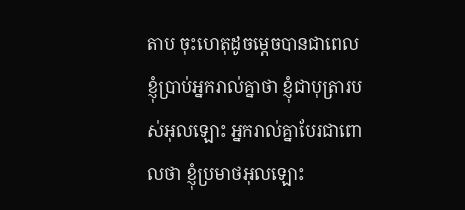តាប ចុះហេតុដូចម្ដេចបានជាពេលខ្ញុំប្រាប់អ្នករាល់គ្នាថា ខ្ញុំជាបុត្រារបស់អុលឡោះ អ្នករាល់គ្នាបែរជាពោលថា ខ្ញុំប្រមាថអុលឡោះ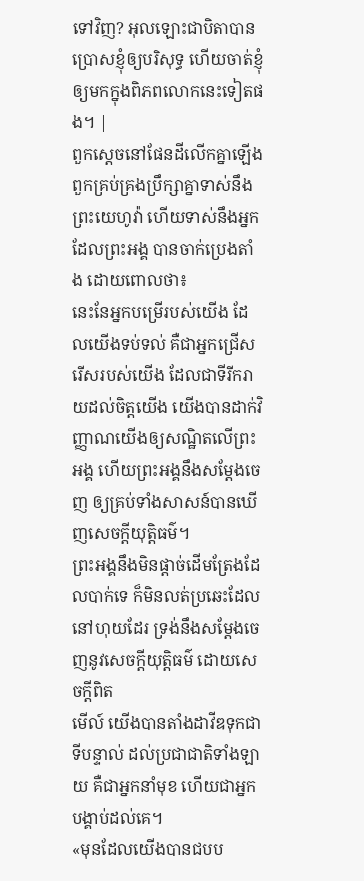ទៅវិញ? អុលឡោះជាបិតាបានប្រោសខ្ញុំឲ្យបរិសុទ្ធ ហើយចាត់ខ្ញុំឲ្យមកក្នុងពិភពលោកនេះទៀតផង។ |
ពួកស្ដេចនៅផែនដីលើកគ្នាឡើង ពួកគ្រប់គ្រងប្រឹក្សាគ្នាទាស់នឹងព្រះយេហូវ៉ា ហើយទាស់នឹងអ្នកដែលព្រះអង្គ បានចាក់ប្រេងតាំង ដោយពោលថា៖
នេះនែអ្នកបម្រើរបស់យើង ដែលយើងទប់ទល់ គឺជាអ្នកជ្រើសរើសរបស់យើង ដែលជាទីរីករាយដល់ចិត្តយើង យើងបានដាក់វិញ្ញាណយើងឲ្យសណ្ឋិតលើព្រះអង្គ ហើយព្រះអង្គនឹងសម្ដែងចេញ ឲ្យគ្រប់ទាំងសាសន៍បានឃើញសេចក្ដីយុត្តិធម៌។
ព្រះអង្គនឹងមិនផ្តាច់ដើមត្រែងដែលបាក់ទេ ក៏មិនលត់ប្រឆេះដែលនៅហុយដែរ ទ្រង់នឹងសម្ដែងចេញនូវសេចក្ដីយុត្តិធម៌ ដោយសេចក្ដីពិត
មើល៍ យើងបានតាំងដាវីឌទុកជាទីបន្ទាល់ ដល់ប្រជាជាតិទាំងឡាយ គឺជាអ្នកនាំមុខ ហើយជាអ្នកបង្គាប់ដល់គេ។
«មុនដែលយើងបានជបប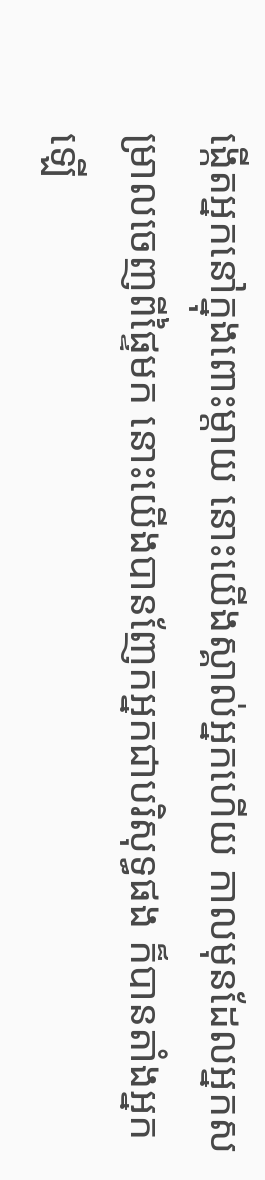ង្កើតអ្នកនៅក្នុងពោះម្តាយ នោះយើងស្គាល់អ្នកហើយ កាលមុនដែលអ្នកសម្រាលចេញពីផ្ទៃមក នោះយើងបានញែកអ្នកជាបរិសុទ្ធផង ក៏បានតាំងអ្នកឡើ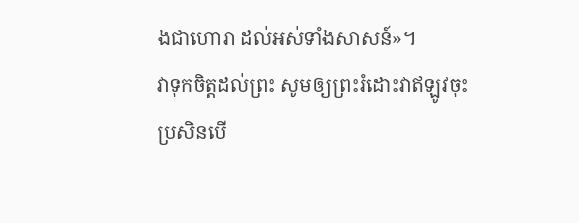ងជាហោរា ដល់អស់ទាំងសាសន៍»។
វាទុកចិត្តដល់ព្រះ សូមឲ្យព្រះរំដោះវាឥឡូវចុះ ប្រសិនបើ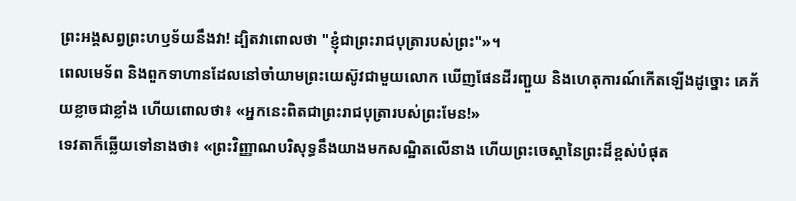ព្រះអង្គសព្វព្រះហឫទ័យនឹងវា! ដ្បិតវាពោលថា "ខ្ញុំជាព្រះរាជបុត្រារបស់ព្រះ"»។
ពេលមេទ័ព និងពួកទាហានដែលនៅចាំយាមព្រះយេស៊ូវជាមួយលោក ឃើញផែនដីរញ្ជួយ និងហេតុការណ៍កើតឡើងដូច្នោះ គេភ័យខ្លាចជាខ្លាំង ហើយពោលថា៖ «អ្នកនេះពិតជាព្រះរាជបុត្រារបស់ព្រះមែន!»
ទេវតាក៏ឆ្លើយទៅនាងថា៖ «ព្រះវិញ្ញាណបរិសុទ្ធនឹងយាងមកសណ្ឋិតលើនាង ហើយព្រះចេស្តានៃព្រះដ៏ខ្ពស់បំផុត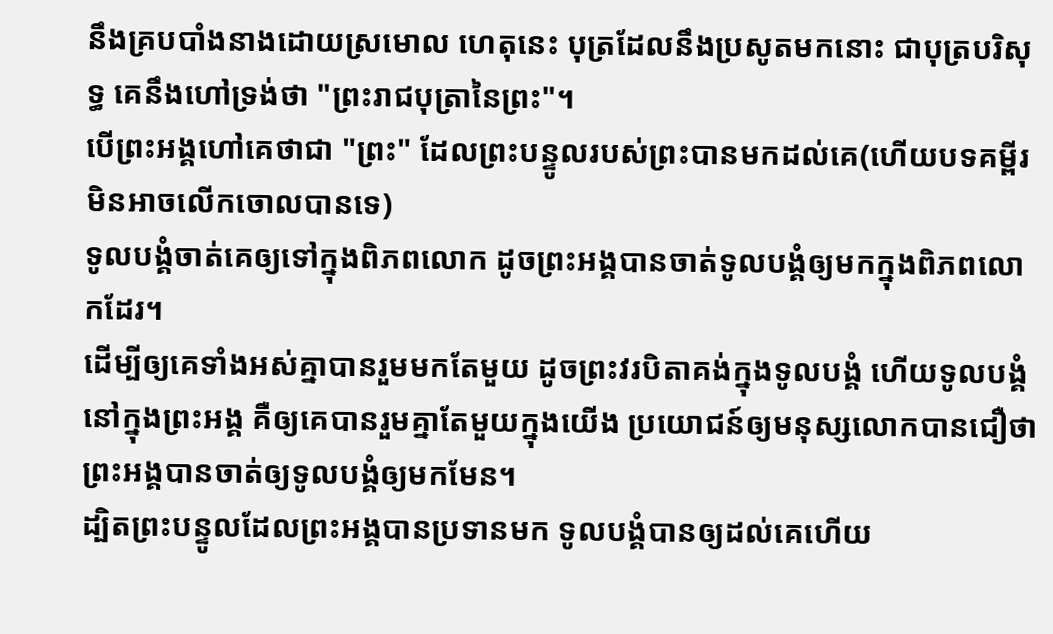នឹងគ្របបាំងនាងដោយស្រមោល ហេតុនេះ បុត្រដែលនឹងប្រសូតមកនោះ ជាបុត្របរិសុទ្ធ គេនឹងហៅទ្រង់ថា "ព្រះរាជបុត្រានៃព្រះ"។
បើព្រះអង្គហៅគេថាជា "ព្រះ" ដែលព្រះបន្ទូលរបស់ព្រះបានមកដល់គេ(ហើយបទគម្ពីរមិនអាចលើកចោលបានទេ)
ទូលបង្គំចាត់គេឲ្យទៅក្នុងពិភពលោក ដូចព្រះអង្គបានចាត់ទូលបង្គំឲ្យមកក្នុងពិភពលោកដែរ។
ដើម្បីឲ្យគេទាំងអស់គ្នាបានរួមមកតែមួយ ដូចព្រះវរបិតាគង់ក្នុងទូលបង្គំ ហើយទូលបង្គំនៅក្នុងព្រះអង្គ គឺឲ្យគេបានរួមគ្នាតែមួយក្នុងយើង ប្រយោជន៍ឲ្យមនុស្សលោកបានជឿថា ព្រះអង្គបានចាត់ឲ្យទូលបង្គំឲ្យមកមែន។
ដ្បិតព្រះបន្ទូលដែលព្រះអង្គបានប្រទានមក ទូលបង្គំបានឲ្យដល់គេហើយ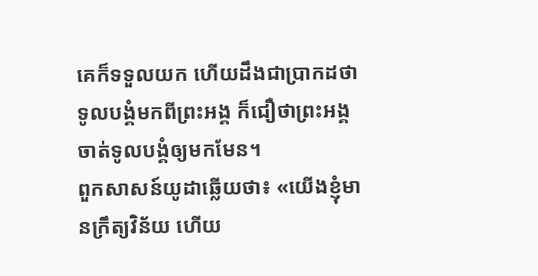គេក៏ទទួលយក ហើយដឹងជាប្រាកដថា ទូលបង្គំមកពីព្រះអង្គ ក៏ជឿថាព្រះអង្គចាត់ទូលបង្គំឲ្យមកមែន។
ពួកសាសន៍យូដាឆ្លើយថា៖ «យើងខ្ញុំមានក្រឹត្យវិន័យ ហើយ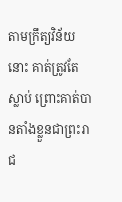តាមក្រឹត្យវិន័យនោះ គាត់ត្រូវតែស្លាប់ ព្រោះគាត់បានតាំងខ្លួនជាព្រះរាជ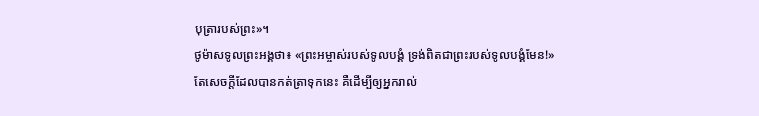បុត្រារបស់ព្រះ»។
ថូម៉ាសទូលព្រះអង្គថា៖ «ព្រះអម្ចាស់របស់ទូលបង្គំ ទ្រង់ពិតជាព្រះរបស់ទូលបង្គំមែន!»
តែសេចក្ដីដែលបានកត់ត្រាទុកនេះ គឺដើម្បីឲ្យអ្នករាល់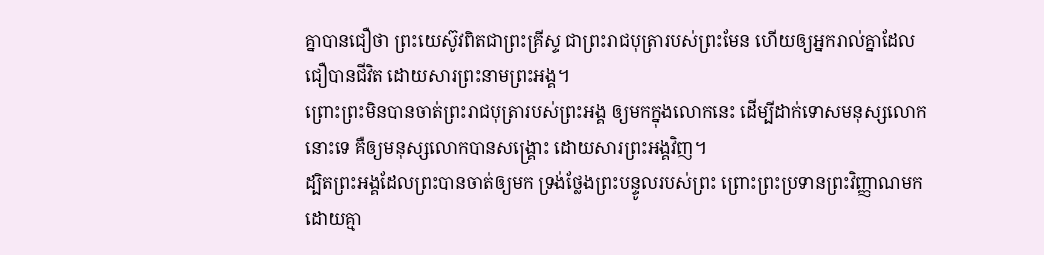គ្នាបានជឿថា ព្រះយេស៊ូវពិតជាព្រះគ្រីស្ទ ជាព្រះរាជបុត្រារបស់ព្រះមែន ហើយឲ្យអ្នករាល់គ្នាដែលជឿបានជីវិត ដោយសារព្រះនាមព្រះអង្គ។
ព្រោះព្រះមិនបានចាត់ព្រះរាជបុត្រារបស់ព្រះអង្គ ឲ្យមកក្នុងលោកនេះ ដើម្បីដាក់ទោសមនុស្សលោកនោះទេ គឺឲ្យមនុស្សលោកបានសង្គ្រោះ ដោយសារព្រះអង្គវិញ។
ដ្បិតព្រះអង្គដែលព្រះបានចាត់ឲ្យមក ទ្រង់ថ្លែងព្រះបន្ទូលរបស់ព្រះ ព្រោះព្រះប្រទានព្រះវិញ្ញាណមកដោយគ្មា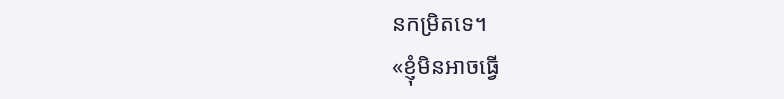នកម្រិតទេ។
«ខ្ញុំមិនអាចធ្វើ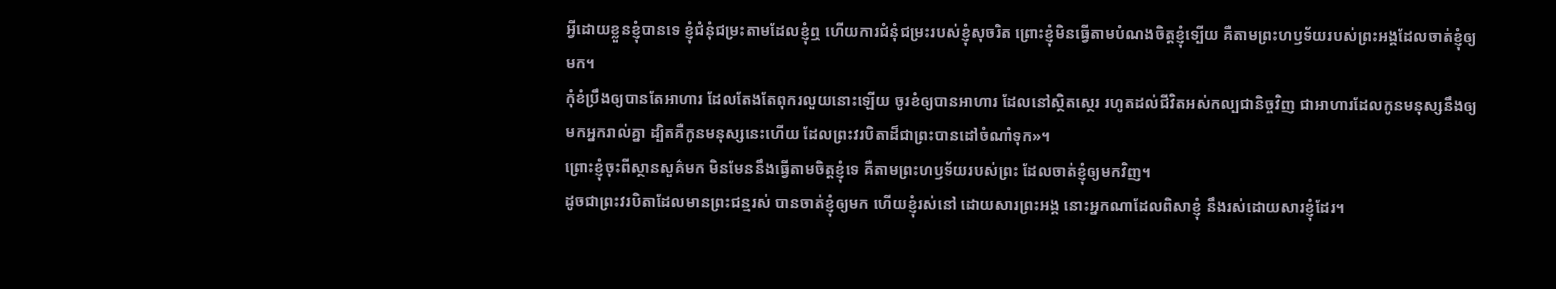អ្វីដោយខ្លួនខ្ញុំបានទេ ខ្ញុំជំនុំជម្រះតាមដែលខ្ញុំឮ ហើយការជំនុំជម្រះរបស់ខ្ញុំសុចរិត ព្រោះខ្ញុំមិនធ្វើតាមបំណងចិត្តខ្ញុំទ្បើយ គឺតាមព្រះហឫទ័យរបស់ព្រះអង្គដែលចាត់ខ្ញុំឲ្យមក។
កុំខំប្រឹងឲ្យបានតែអាហារ ដែលតែងតែពុករលួយនោះឡើយ ចូរខំឲ្យបានអាហារ ដែលនៅស្ថិតស្ថេរ រហូតដល់ជីវិតអស់កល្បជានិច្ចវិញ ជាអាហារដែលកូនមនុស្សនឹងឲ្យមកអ្នករាល់គ្នា ដ្បិតគឺកូនមនុស្សនេះហើយ ដែលព្រះវរបិតាដ៏ជាព្រះបានដៅចំណាំទុក»។
ព្រោះខ្ញុំចុះពីស្ថានសួគ៌មក មិនមែននឹងធ្វើតាមចិត្តខ្ញុំទេ គឺតាមព្រះហឫទ័យរបស់ព្រះ ដែលចាត់ខ្ញុំឲ្យមកវិញ។
ដូចជាព្រះវរបិតាដែលមានព្រះជន្មរស់ បានចាត់ខ្ញុំឲ្យមក ហើយខ្ញុំរស់នៅ ដោយសារព្រះអង្គ នោះអ្នកណាដែលពិសាខ្ញុំ នឹងរស់ដោយសារខ្ញុំដែរ។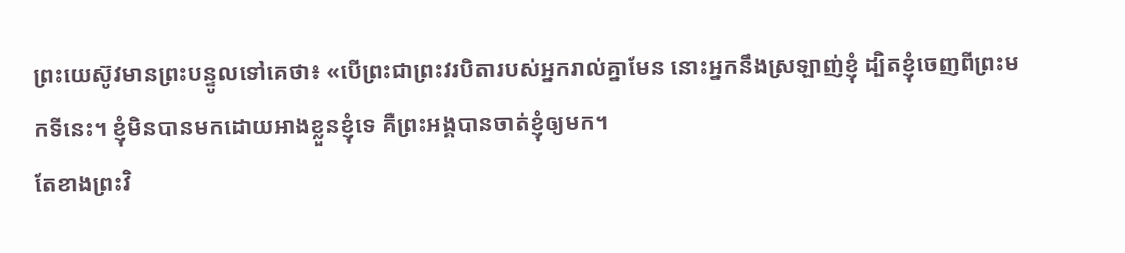ព្រះយេស៊ូវមានព្រះបន្ទូលទៅគេថា៖ «បើព្រះជាព្រះវរបិតារបស់អ្នករាល់គ្នាមែន នោះអ្នកនឹងស្រឡាញ់ខ្ញុំ ដ្បិតខ្ញុំចេញពីព្រះមកទីនេះ។ ខ្ញុំមិនបានមកដោយអាងខ្លួនខ្ញុំទេ គឺព្រះអង្គបានចាត់ខ្ញុំឲ្យមក។
តែខាងព្រះវិ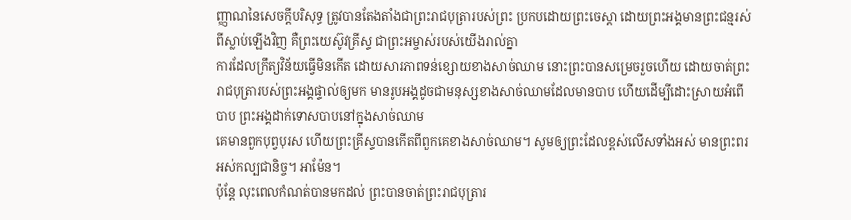ញ្ញាណនៃសេចក្ដីបរិសុទ្ធ ត្រូវបានតែងតាំងជាព្រះរាជបុត្រារបស់ព្រះ ប្រកបដោយព្រះចេស្តា ដោយព្រះអង្គមានព្រះជន្មរស់ពីស្លាប់ឡើងវិញ គឺព្រះយេស៊ូវគ្រីស្ទ ជាព្រះអម្ចាស់របស់យើងរាល់គ្នា
ការដែលក្រឹត្យវិន័យធ្វើមិនកើត ដោយសារភាពទន់ខ្សោយខាងសាច់ឈាម នោះព្រះបានសម្រេចរួចហើយ ដោយចាត់ព្រះរាជបុត្រារបស់ព្រះអង្គផ្ទាល់ឲ្យមក មានរូបអង្គដូចជាមនុស្សខាងសាច់ឈាមដែលមានបាប ហើយដើម្បីដោះស្រាយអំពើបាប ព្រះអង្គដាក់ទោសបាបនៅក្នុងសាច់ឈាម
គេមានពួកបុព្វបុរស ហើយព្រះគ្រីស្ទបានកើតពីពួកគេខាងសាច់ឈាម។ សូមឲ្យព្រះដែលខ្ពស់លើសទាំងអស់ មានព្រះពរអស់កល្បជានិច្ច។ អាម៉ែន។
ប៉ុន្ដែ លុះពេលកំណត់បានមកដល់ ព្រះបានចាត់ព្រះរាជបុត្រារ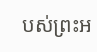បស់ព្រះអ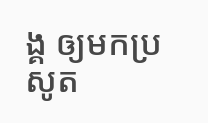ង្គ ឲ្យមកប្រសូត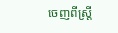ចេញពីស្ត្រី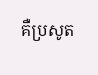គឺប្រសូត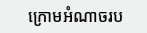ក្រោមអំណាចរប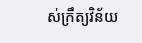ស់ក្រឹត្យវិន័យ